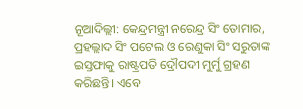ନୂଆଦିଲ୍ଲୀ: କେନ୍ଦ୍ରମନ୍ତ୍ରୀ ନରେନ୍ଦ୍ର ସିଂ ତୋମାର, ପ୍ରହଲ୍ଲାଦ ସିଂ ପଟେଲ ଓ ରେଣୁକା ସିଂ ସରୁତାଙ୍କ ଇସ୍ତଫାକୁ ରାଷ୍ଟ୍ରପତି ଦ୍ରୌପଦୀ ମୁର୍ମୁ ଗ୍ରହଣ କରିଛନ୍ତି। ଏବେ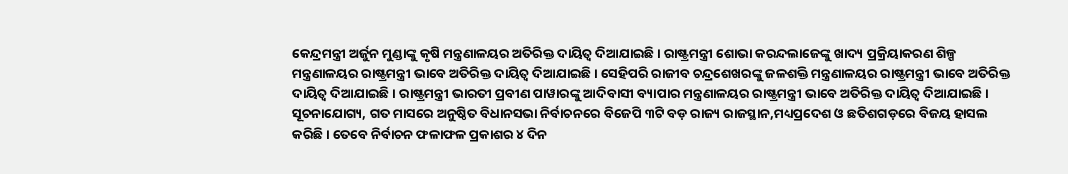କେନ୍ଦ୍ରମନ୍ତ୍ରୀ ଅର୍ଜୁନ ମୁଣ୍ଡାଙ୍କୁ କୃଷି ମନ୍ତ୍ରଣାଳୟର ଅତିରିକ୍ତ ଦାୟିତ୍ୱ ଦିଆଯାଇଛି। ରାଷ୍ଟ୍ରମନ୍ତ୍ରୀ ଶୋଭା କରନ୍ଦଲାଜେଙ୍କୁ ଖାଦ୍ୟ ପ୍ରକ୍ରିୟାକରଣ ଶିଳ୍ପ ମନ୍ତ୍ରଣାଳୟର ରାଷ୍ଟ୍ରମନ୍ତ୍ରୀ ଭାବେ ଅତିରିକ୍ତ ଦାୟିତ୍ୱ ଦିଆଯାଇଛି। ସେହିପରି ରାଜୀବ ଚନ୍ଦ୍ରଶେଖରଙ୍କୁ ଜଳଶକ୍ତି ମନ୍ତ୍ରଣାଳୟର ରାଷ୍ଟ୍ରମନ୍ତ୍ରୀ ଭାବେ ଅତିରିକ୍ତ ଦାୟିତ୍ୱ ଦିଆଯାଇଛି। ରାଷ୍ଟ୍ରମନ୍ତ୍ରୀ ଭାରତୀ ପ୍ରବୀଣ ପାୱାରଙ୍କୁ ଆଦିବାସୀ ବ୍ୟାପାର ମନ୍ତ୍ରଣାଳୟର ରାଷ୍ଟ୍ରମନ୍ତ୍ରୀ ଭାବେ ଅତିରିକ୍ତ ଦାୟିତ୍ୱ ଦିଆଯାଇଛି।
ସୂଚନାଯୋଗ୍ୟ, ଗତ ମାସରେ ଅନୁଷ୍ଠିତ ବିଧାନସଭା ନିର୍ବାଚନରେ ବିଜେପି ୩ଟି ବଡ଼ ରାଜ୍ୟ ରାଜସ୍ଥାନ,ମଧ୍ୟପ୍ରଦେଶ ଓ ଛତିଶଗଡ଼ରେ ବିଜୟ ହାସଲ କରିଛି। ତେବେ ନିର୍ବାଚନ ଫଳାଫଳ ପ୍ରକାଶର ୪ ଦିନ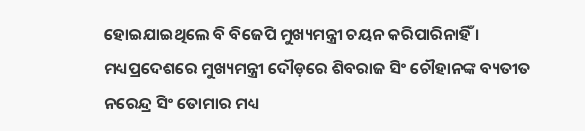ହୋଇଯାଇଥିଲେ ବି ବିଜେପି ମୁଖ୍ୟମନ୍ତ୍ରୀ ଚୟନ କରିପାରିନାହିଁ । ମଧ୍ୟପ୍ରଦେଶରେ ମୁଖ୍ୟମନ୍ତ୍ରୀ ଦୌଡ଼ରେ ଶିବରାଜ ସିଂ ଚୌହାନଙ୍କ ବ୍ୟତୀତ ନରେନ୍ଦ୍ର ସିଂ ତୋମାର ମଧ୍ୟ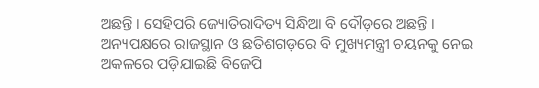ଅଛନ୍ତି । ସେହିପରି ଜ୍ୟୋତିରାଦିତ୍ୟ ସିନ୍ଧିଆ ବି ଦୌଡ଼ରେ ଅଛନ୍ତି ।
ଅନ୍ୟପକ୍ଷରେ ରାଜସ୍ଥାନ ଓ ଛତିଶଗଡ଼ରେ ବି ମୁଖ୍ୟମନ୍ତ୍ରୀ ଚୟନକୁ ନେଇ ଅକଳରେ ପଡ଼ିଯାଇଛି ବିଜେପି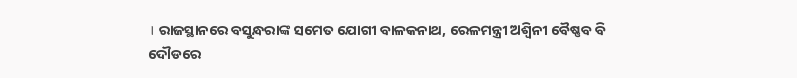। ରାଜସ୍ଥାନରେ ବସୁନ୍ଧରାଙ୍କ ସମେତ ଯୋଗୀ ବାଳକନାଥ, ରେଳମନ୍ତ୍ରୀ ଅଶ୍ବିନୀ ବୈଷ୍ଣବ ବି ଦୌଡରେ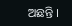ଅଛନ୍ତି ।